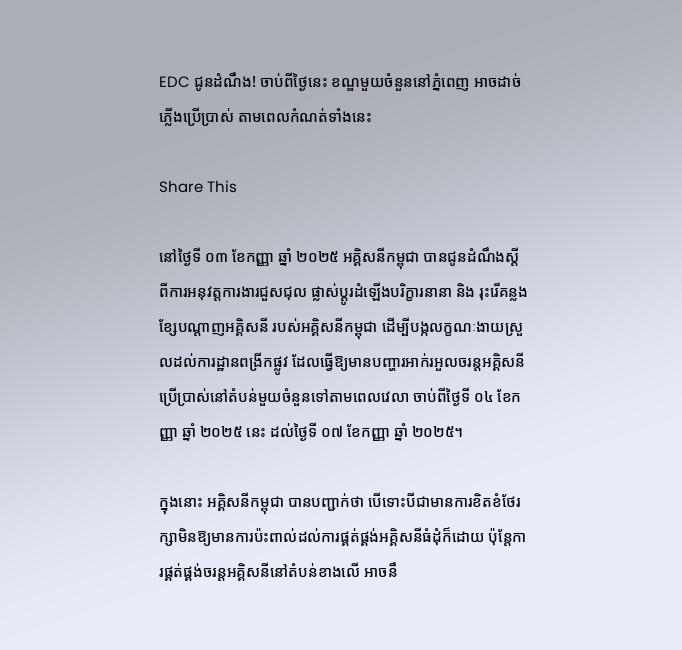EDC ជូនដំណឹង! ចាប់ពីថ្ងៃនេះ ខណ្ឌមួយចំនួននៅភ្នំពេញ អាចដាច់ភ្លើងប្រើប្រាស់ តាមពេលកំណត់ទាំងនេះ

Share This

នៅថ្ងៃទី ០៣ ខែកញ្ញា ឆ្នាំ ២០២៥ អគ្គិសនីកម្ពុជា បានជូនដំណឹងស្ដីពីការអនុវត្តការងារជួសជុល ផ្លាស់ប្ដូរដំឡើងបរិក្ខារនានា និង រុះរើគន្លងខ្សែបណ្ដាញអគ្គិសនី របស់អគ្គិសនីកម្ពុជា ដើម្បីបង្កលក្ខណៈងាយស្រួលដល់ការដ្ឋានពង្រីកផ្លូវ ដែលធ្វើឱ្យមានបញ្ហារអាក់រអួលចរន្តអគ្គិសនីប្រើប្រាស់នៅតំបន់មួយចំនួនទៅតាមពេលវេលា ចាប់ពីថ្ងៃទី ០៤ ខែកញ្ញា ឆ្នាំ ២០២៥ នេះ ដល់ថ្ងៃទី ០៧ ខែកញ្ញា ឆ្នាំ ២០២៥។

ក្នុងនោះ អគ្គិសនីកម្ពុជា បានបញ្ជាក់ថា បើទោះបីជាមានការខិតខំថែរក្សាមិនឱ្យមានការប៉ះពាល់ដល់ការផ្គត់ផ្គង់អគ្គិសនីធំដុំក៏ដោយ ប៉ុន្តែការផ្គត់ផ្គង់ចរន្តអគ្គិសនីនៅតំបន់ខាងលើ អាចនឹ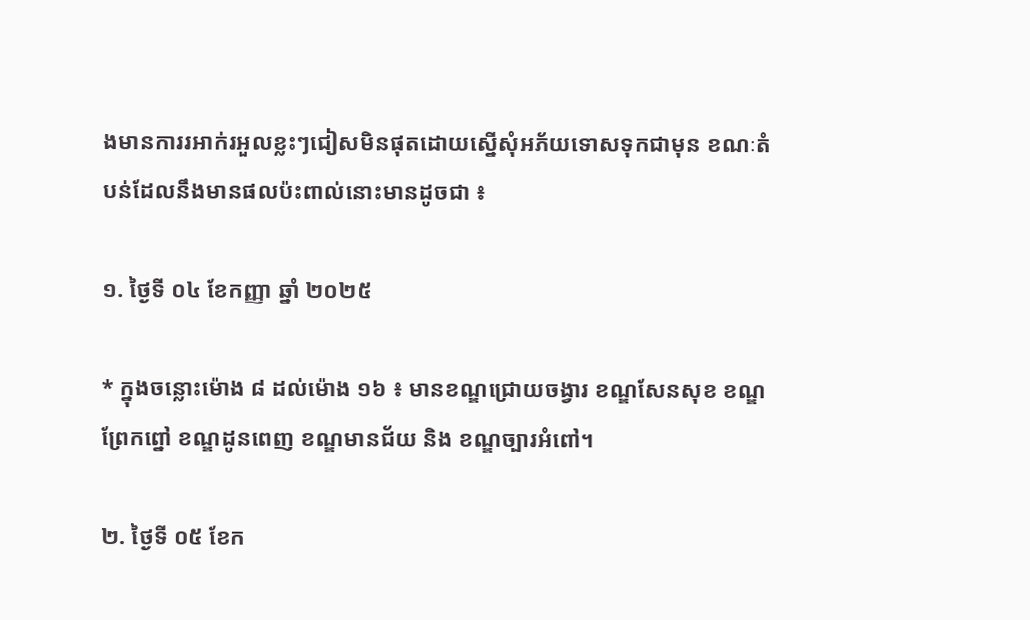ងមានការរអាក់រអួលខ្លះៗជៀសមិនផុតដោយស្នើសុំអភ័យទោសទុកជាមុន ខណៈតំបន់ដែលនឹងមានផលប៉ះពាល់នោះមានដូចជា ៖

១. ថ្ងៃទី ០៤ ខែកញ្ញា ឆ្នាំ ២០២៥

* ក្នុងចន្លោះម៉ោង ៨ ដល់ម៉ោង ១៦ ៖ មានខណ្ឌជ្រោយចង្វារ ខណ្ឌសែនសុខ ខណ្ឌព្រែកព្នៅ ខណ្ឌដូនពេញ ខណ្ឌមានជ័យ និង ខណ្ឌច្បារអំពៅ។

២. ថ្ងៃទី ០៥ ខែក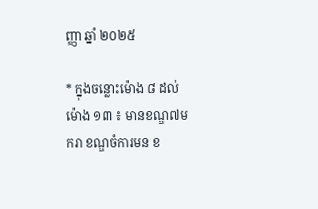ញ្ញា ឆ្នាំ ២០២៥

* ក្នុងចន្លោះម៉ោង ៨ ដល់ម៉ោង ១៣ ៖ មានខណ្ឌ៧មករា ខណ្ឌចំការមន ខ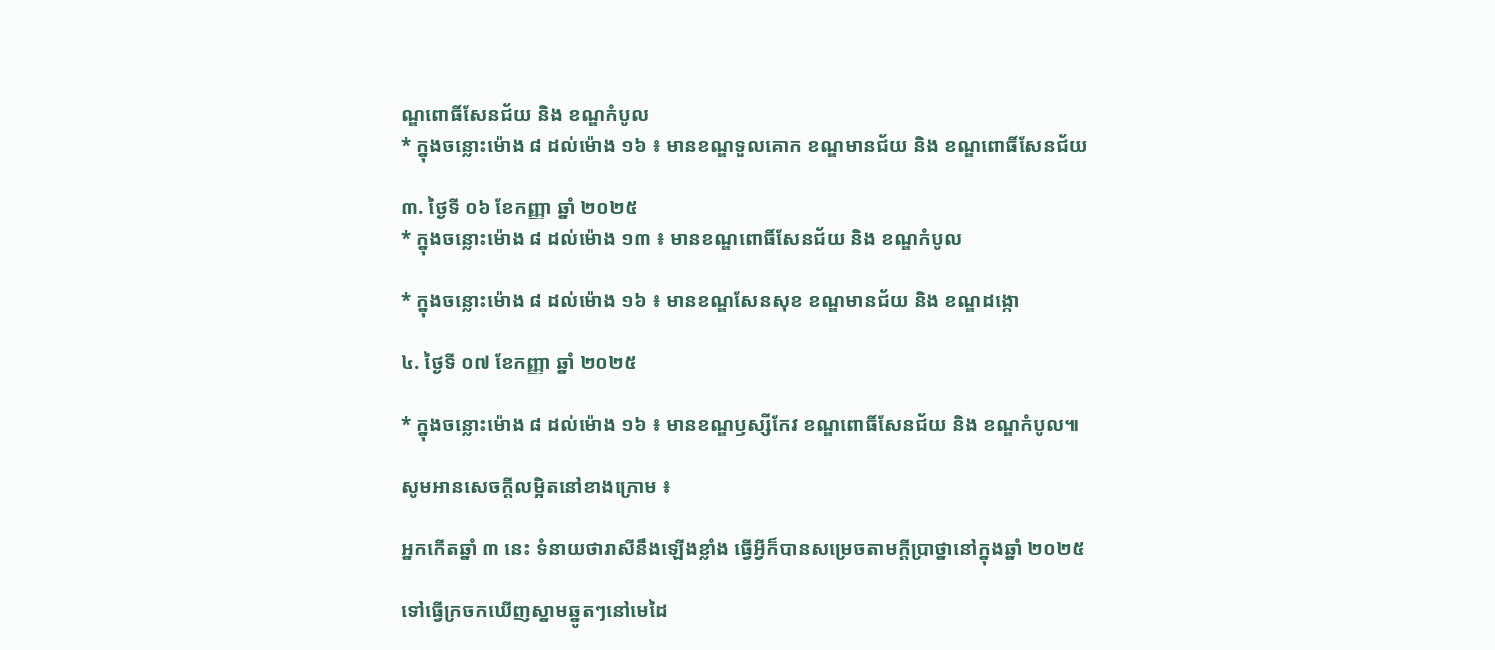ណ្ឌពោធិ៍សែនជ័យ និង ខណ្ឌកំបូល
* ក្នុងចន្លោះម៉ោង ៨ ដល់ម៉ោង ១៦ ៖ មានខណ្ឌទួលគោក ខណ្ឌមានជ័យ និង ខណ្ឌពោធិ៍សែនជ័យ

៣. ថ្ងៃទី ០៦ ខែកញ្ញា ឆ្នាំ ២០២៥
* ក្នុងចន្លោះម៉ោង ៨ ដល់ម៉ោង ១៣ ៖ មានខណ្ឌពោធិ៍សែនជ័យ និង ខណ្ឌកំបូល

* ក្នុងចន្លោះម៉ោង ៨ ដល់ម៉ោង ១៦ ៖ មានខណ្ឌសែនសុខ ខណ្ឌមានជ័យ និង ខណ្ឌដង្កោ

៤. ថ្ងៃទី ០៧ ខែកញ្ញា ឆ្នាំ ២០២៥

* ក្នុងចន្លោះម៉ោង ៨ ដល់ម៉ោង ១៦ ៖ មានខណ្ឌឫស្សីកែវ ខណ្ឌពោធិ៍សែនជ័យ និង ខណ្ឌកំបូល៕

សូមអានសេចក្ដីលម្អិតនៅខាងក្រោម ៖

អ្នកកើតឆ្នាំ ៣ នេះ ទំនាយថារាសីនឹងឡើងខ្លាំង ធ្វើអ្វីក៏បានសម្រេចតាមក្ដីប្រាថ្នានៅក្នុងឆ្នាំ ២០២៥

ទៅធ្វើក្រចកឃើញស្នាមឆ្នូតៗនៅមេដៃ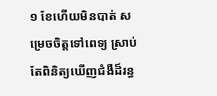១ ខែហើយមិនបាត់ សម្រេចចិត្តទៅពេទ្យ ស្រាប់តែពិនិត្យឃើញជំងឺដ៏រន្ធ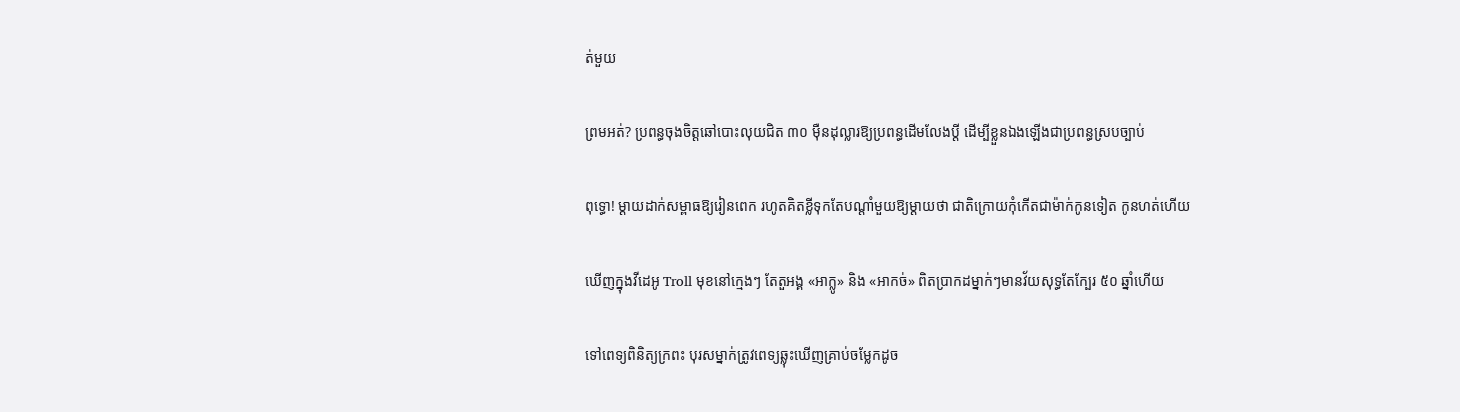ត់មួយ

ព្រមអត់? ប្រពន្ធចុងចិត្តឆៅបោះលុយជិត ៣០ ម៉ឺនដុល្លារឱ្យប្រពន្ធដើមលែងប្តី ដើម្បីខ្លួនឯងឡើងជាប្រពន្ធស្របច្បាប់

ពុទ្ធោ! ម្ដាយដាក់សម្ពាធឱ្យរៀនពេក រហូតគិតខ្លីទុកតែបណ្ដាំមួយឱ្យម្តាយថា ជាតិក្រោយកុំកើតជាម៉ាក់កូនទៀត កូនហត់ហើយ

ឃើញក្នុងវីដេអូ Troll មុខនៅក្មេងៗ តែតួអង្គ «អាក្លូ» និង «អាកច់» ពិតប្រាកដម្នាក់ៗមានវ័យសុទ្ធតែក្បែរ ៥០ ឆ្នាំហើយ

ទៅពេទ្យពិនិត្យក្រពះ បុរសម្នាក់ត្រូវពេទ្យឆ្លុះឃើញគ្រាប់ចម្លែកដូច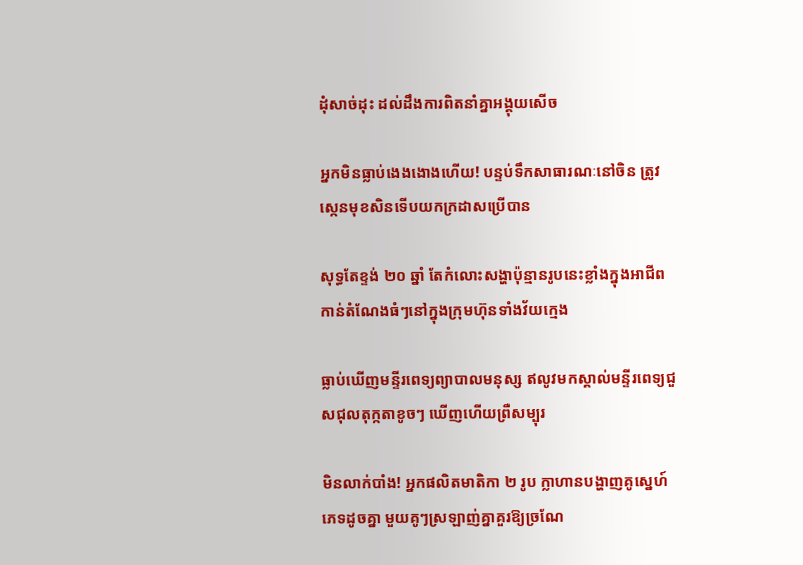ដុំសាច់ដុះ ដល់ដឹងការពិតនាំគ្នាអង្គុយសើច

អ្នកមិនធ្លាប់ងេងងោងហើយ! បន្ទប់ទឹកសាធារណៈនៅចិន ត្រូវស្កេនមុខសិនទើបយកក្រដាសប្រើបាន

សុទ្ធតែខ្ទង់ ២០ ឆ្នាំ តែកំលោះសង្ហាប៉ុន្មានរូបនេះខ្លាំងក្នុងអាជីព កាន់តំណែងធំៗនៅក្នុងក្រុមហ៊ុនទាំងវ័យក្មេង

ធ្លាប់ឃើញមន្ទីរពេទ្យព្យាបាលមនុស្ស ឥលូវមកស្គាល់មន្ទីរពេទ្យជួសជុលតុក្កតាខូចៗ ឃើញហើយព្រឺសម្បុរ

មិនលាក់បាំង! អ្នកផលិតមាតិកា ២ រូប ក្លាហានបង្ហាញគូស្នេហ៍ភេទដូចគ្នា មួយគូៗស្រឡាញ់គ្នាគួរឱ្យច្រណែ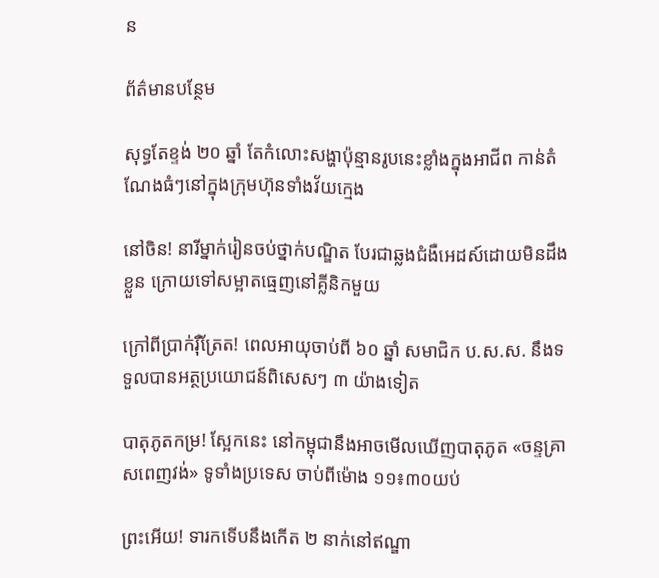ន

ព័ត៌មានបន្ថែម

សុទ្ធតែខ្ទង់ ២០ ឆ្នាំ តែកំលោះសង្ហាប៉ុន្មានរូបនេះខ្លាំងក្នុងអាជីព កាន់តំណែងធំៗនៅក្នុងក្រុមហ៊ុនទាំងវ័យក្មេង

នៅចិន! នារីម្នាក់រៀនចប់ថ្នាក់បណ្ឌិត បែរជាឆ្លងជំងឺអេដស៍ដោយមិនដឹងខ្លួន ក្រោយទៅសម្អាតធ្មេញនៅគ្លីនិកមួយ

ក្រៅពីប្រាក់រ៉ឺត្រែត! ពេលអាយុចាប់ពី ៦០ ឆ្នាំ សមាជិក ប.ស.ស. នឹងទទួលបានអត្ថប្រយោជន៍ពិសេសៗ ៣ យ៉ាងទៀត

បាតុភូតកម្រ! ស្អែកនេះ នៅកម្ពុជានឹងអាចមើលឃើញបាតុភូត «ចន្ទគ្រាសពេញវង់» ទូទាំងប្រទេស ចាប់ពីម៉ោង ១១៖៣០យប់

ព្រះអើយ! ទារកទើបនឹងកើត ២ នាក់នៅឥណ្ឌា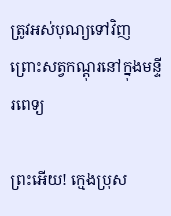ត្រូវអស់បុណ្យទៅវិញ ព្រោះសត្វកណ្តុរនៅក្នុងមន្ទីរពេទ្យ

ព្រះអើយ! ក្មេងប្រុស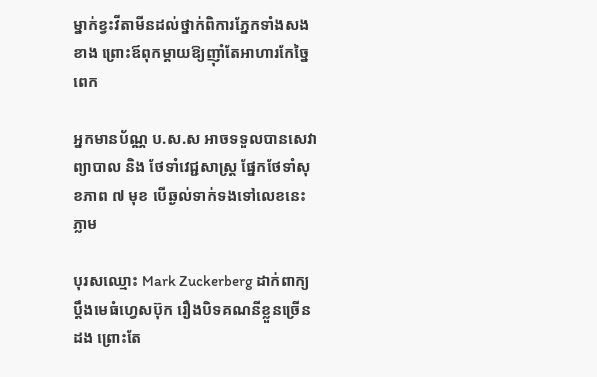ម្នាក់ខ្វះវីតាមីនដល់ថ្នាក់ពិការភ្នែកទាំងសងខាង ព្រោះឪពុកម្តាយឱ្យញ៉ាំតែអាហារកែច្នៃពេក

អ្នកមានប័ណ្ណ ប.ស.ស អាចទទួលបានសេវាព្យាបាល និង ថែទាំវេជ្ជសាស្ត្រ ផ្នែកថែទាំសុខភាព ៧ មុខ បើឆ្ងល់ទាក់ទងទៅលេខនេះភ្លាម

បុរសឈ្មោះ Mark Zuckerberg ដាក់ពាក្យប្ដឹងមេធំហ្វេសប៊ុក រឿងបិទគណនីខ្លួនច្រើនដង ព្រោះតែ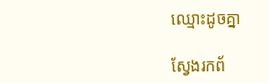ឈ្មោះដូចគ្នា

ស្វែងរកព័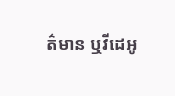ត៌មាន ឬវីដេអូ